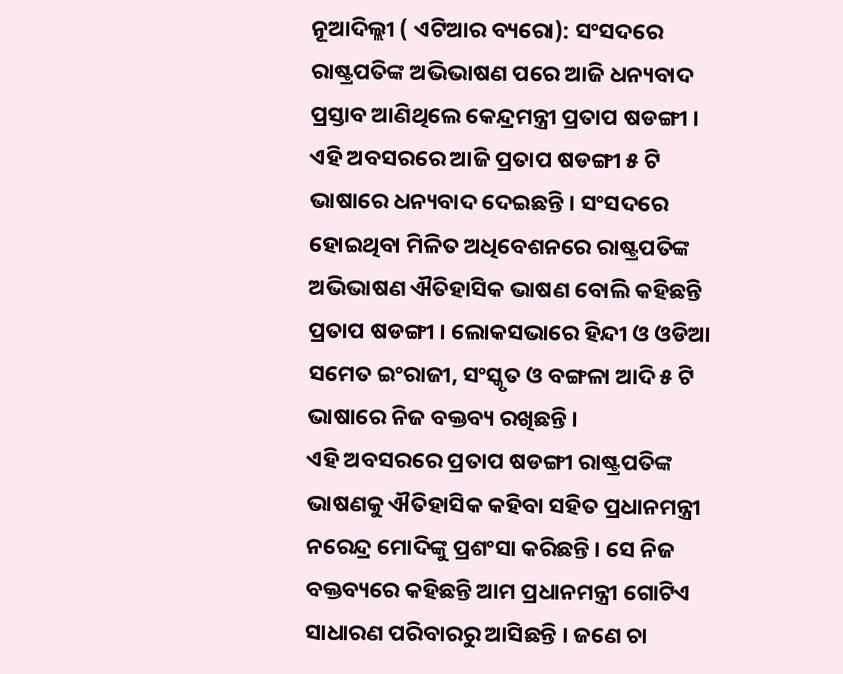ନୂଆଦିଲ୍ଲୀ ( ଏଟିଆର ବ୍ୟରୋ): ସଂସଦରେ ରାଷ୍ଟ୍ରପତିଙ୍କ ଅଭିଭାଷଣ ପରେ ଆଜି ଧନ୍ୟବାଦ ପ୍ରସ୍ତାବ ଆଣିଥିଲେ କେନ୍ଦ୍ରମନ୍ତ୍ରୀ ପ୍ରତାପ ଷଡଙ୍ଗୀ । ଏହି ଅବସରରେ ଆଜି ପ୍ରତାପ ଷଡଙ୍ଗୀ ୫ ଟି ଭାଷାରେ ଧନ୍ୟବାଦ ଦେଇଛନ୍ତି । ସଂସଦରେ ହୋଇଥିବା ମିଳିତ ଅଧିବେଶନରେ ରାଷ୍ଟ୍ରପତିଙ୍କ ଅଭିଭାଷଣ ଐତିହାସିକ ଭାଷଣ ବୋଲି କହିଛନ୍ତି ପ୍ରତାପ ଷଡଙ୍ଗୀ । ଲୋକସଭାରେ ହିନ୍ଦୀ ଓ ଓଡିଆ ସମେତ ଇଂରାଜୀ, ସଂସ୍କୃତ ଓ ବଙ୍ଗଳା ଆଦି ୫ ଟି ଭାଷାରେ ନିଜ ବକ୍ତବ୍ୟ ରଖିଛନ୍ତି ।
ଏହି ଅବସରରେ ପ୍ରତାପ ଷଡଙ୍ଗୀ ରାଷ୍ଟ୍ରପତିଙ୍କ ଭାଷଣକୁ ଐତିହାସିକ କହିବା ସହିତ ପ୍ରଧାନମନ୍ତ୍ରୀ ନରେନ୍ଦ୍ର ମୋଦିଙ୍କୁ ପ୍ରଶଂସା କରିଛନ୍ତି । ସେ ନିଜ ବକ୍ତବ୍ୟରେ କହିଛନ୍ତି ଆମ ପ୍ରଧାନମନ୍ତ୍ରୀ ଗୋଟିଏ ସାଧାରଣ ପରିବାରରୁ ଆସିଛନ୍ତି । ଜଣେ ଚା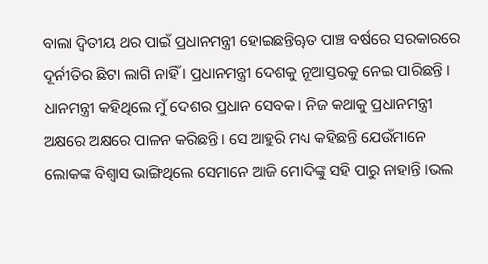ବାଲା ଦ୍ୱିତୀୟ ଥର ପାଇଁ ପ୍ରଧାନମନ୍ତ୍ରୀ ହୋଇଛନ୍ତିୠତ ପାଞ୍ଚ ବର୍ଷରେ ସରକାରରେ ଦୂର୍ନୀତିର ଛିଟା ଲାଗି ନାହିଁ । ପ୍ରଧାନମନ୍ତ୍ରୀ ଦେଶକୁ ନୂଆସ୍ତରକୁ ନେଇ ପାରିଛନ୍ତି ।
ଧାନମନ୍ତ୍ରୀ କହିଥିଲେ ମୁଁ ଦେଶର ପ୍ରଧାନ ସେବକ। ନିଜ କଥାକୁ ପ୍ରଧାନମନ୍ତ୍ରୀ ଅକ୍ଷରେ ଅକ୍ଷରେ ପାଳନ କରିଛନ୍ତି। ସେ ଆହୁରି ମଧ୍ୟ କହିଛନ୍ତି ଯେଉଁମାନେ ଲୋକଙ୍କ ବିଶ୍ୱାସ ଭାଙ୍ଗିଥିଲେ ସେମାନେ ଆଜି ମୋଦିଙ୍କୁ ସହି ପାରୁ ନାହାନ୍ତି ।ଭଲ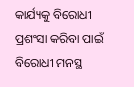କାର୍ଯ୍ୟକୁ ବିରୋଧୀ ପ୍ରଶଂସା କରିବା ପାଇଁ ବିରୋଧୀ ମନସ୍ଥ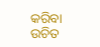କରିବା ଉଚିତ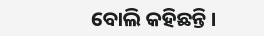ବୋଲି କହିଛନ୍ତି ।